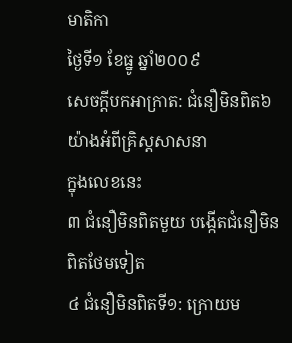មាតិកា
ថ្ងៃទី១ ខែធ្នូ ឆ្នាំ២០០៩
សេចក្ដីបកអាក្រាត: ជំនឿមិនពិត៦យ៉ាងអំពីគ្រិស្តសាសនា
ក្នុងលេខនេះ
៣ ជំនឿមិនពិតមួយ បង្កើតជំនឿមិនពិតថែមទៀត
៤ ជំនឿមិនពិតទី១: ក្រោយម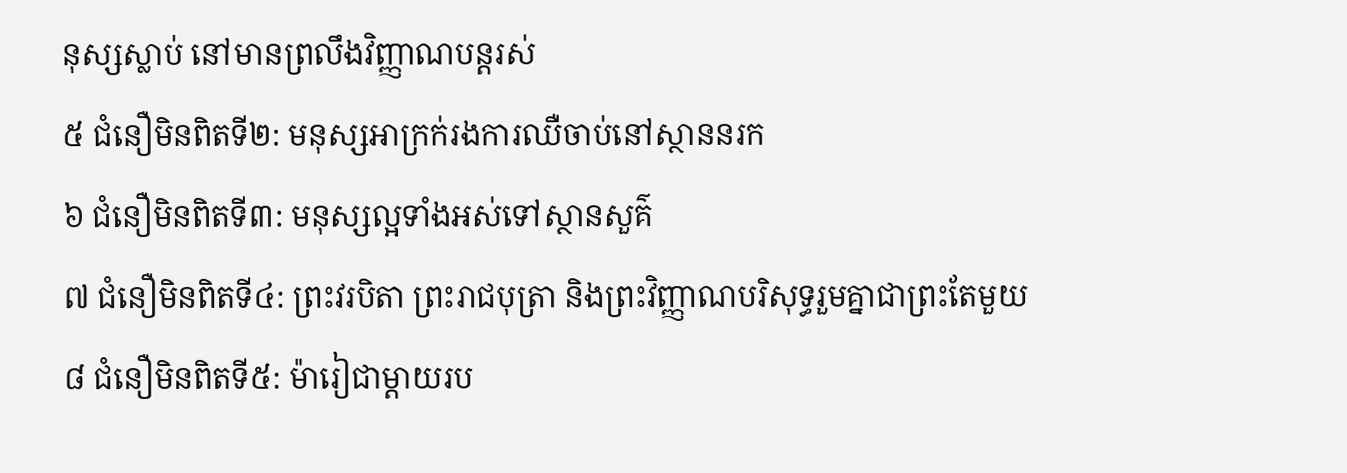នុស្សស្លាប់ នៅមានព្រលឹងវិញ្ញាណបន្តរស់
៥ ជំនឿមិនពិតទី២: មនុស្សអាក្រក់រងការឈឺចាប់នៅស្ថាននរក
៦ ជំនឿមិនពិតទី៣: មនុស្សល្អទាំងអស់ទៅស្ថានសួគ៌
៧ ជំនឿមិនពិតទី៤: ព្រះវរបិតា ព្រះរាជបុត្រា និងព្រះវិញ្ញាណបរិសុទ្ធរួមគ្នាជាព្រះតែមួយ
៨ ជំនឿមិនពិតទី៥: ម៉ារៀជាម្ដាយរប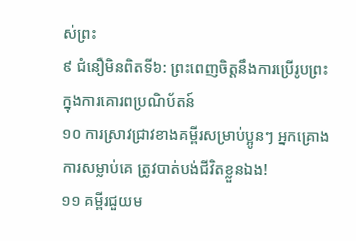ស់ព្រះ
៩ ជំនឿមិនពិតទី៦: ព្រះពេញចិត្តនឹងការប្រើរូបព្រះ ក្នុងការគោរពប្រណិប័តន៍
១០ ការស្រាវជ្រាវខាងគម្ពីរសម្រាប់ប្អូនៗ អ្នកគ្រោងការសម្លាប់គេ ត្រូវបាត់បង់ជីវិតខ្លួនឯង!
១១ គម្ពីរជួយម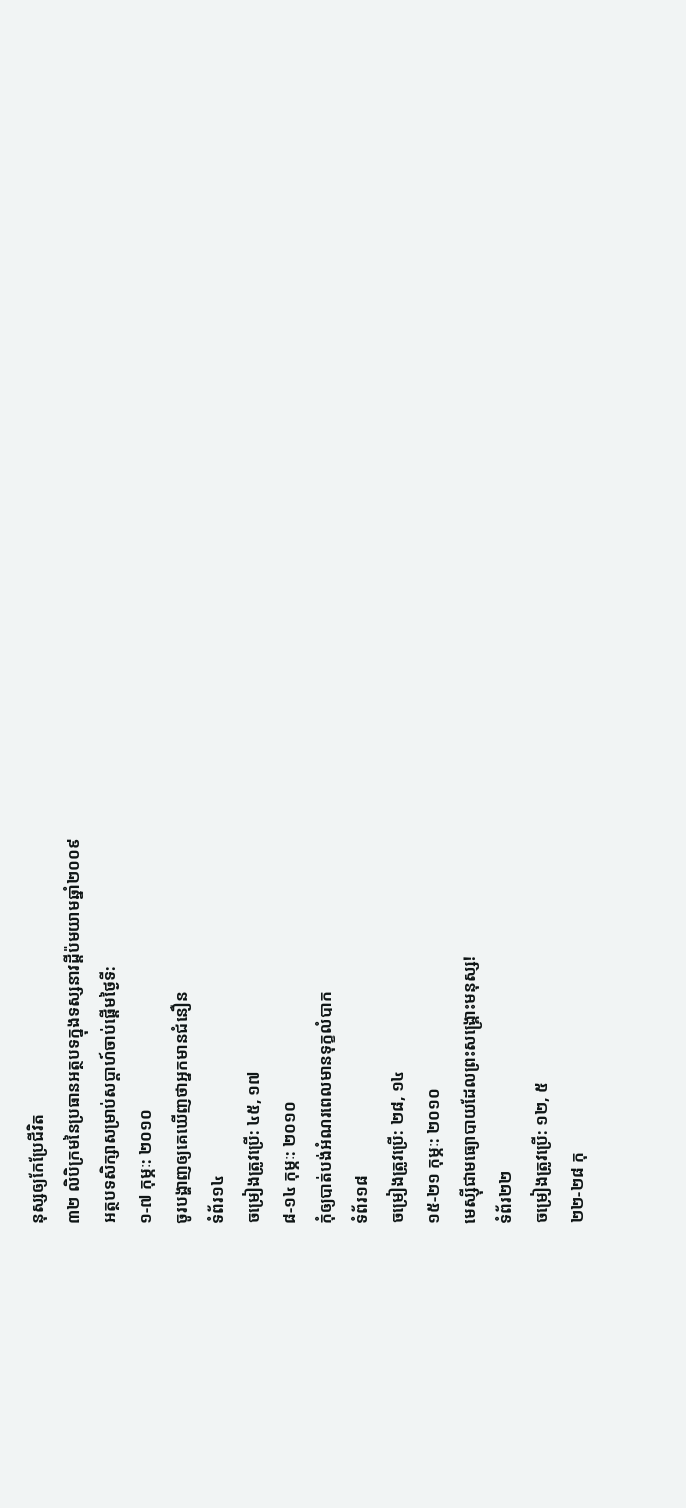នុស្សឲ្យកែប្រែជីវិត
៣២ លិបិក្រមនៃប្រធានអត្ថបទក្នុងទស្សនាវដ្ដីប៉មយាមឆ្នាំ២០០៩
អត្ថបទសិក្សាសម្រាប់សប្ដាហ៍ចាប់ផ្ដើមថ្ងៃទី:
១-៧ កុម្ភៈ: ២០១០
ចូរបង្ហាញឲ្យគេឃើញថាអ្នកមានជំនឿន
ទំព័រ១៤
ចម្រៀងត្រូវប្រើ: ៤៥, ១៧
៨-១៤ កុម្ភៈ: ២០១០
កុំឲ្យបាត់បង់អំណរពេលមានទុក្ខលំបាក
ទំព័រ១៨
ចម្រៀងត្រូវប្រើ: ២៨, ១៤
១៥-២១ កុម្ភៈ: ២០១០
មេស្ស៊ីជាមធ្យោបាយដែលព្រះសង្គ្រោះមនុស្ស!
ទំព័រ២២
ចម្រៀងត្រូវប្រើ: ១២, ៥
២២-២៨ កុ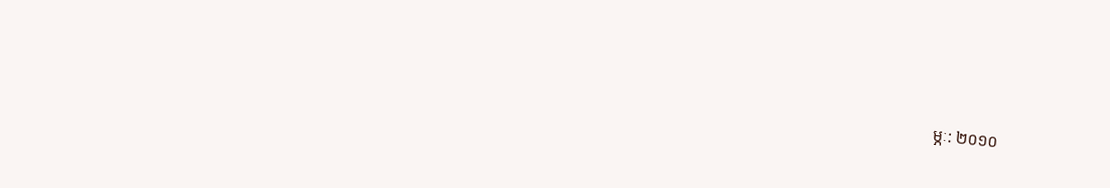ម្ភៈ: ២០១០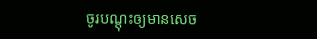ចូរបណ្ដុះឲ្យមានសេច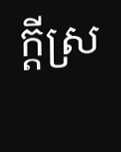ក្ដីស្រ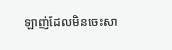ឡាញ់ដែលមិនចេះសា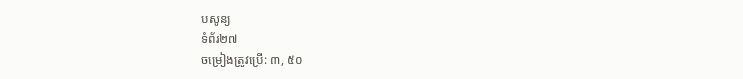បសូន្យ
ទំព័រ២៧
ចម្រៀងត្រូវប្រើ: ៣, ៥០